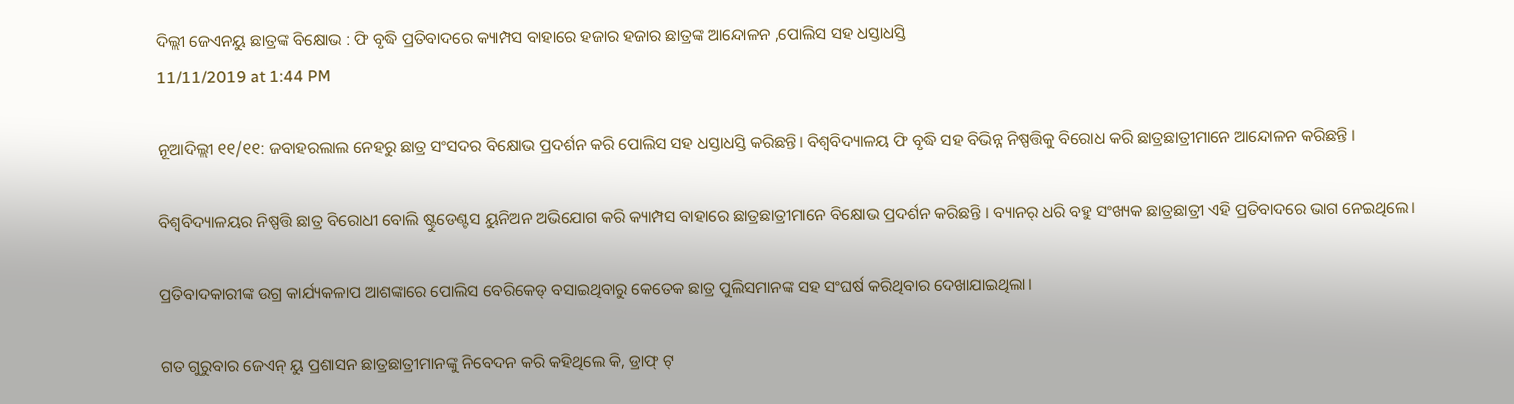ଦିଲ୍ଲୀ ଜେଏନୟୁ ଛାତ୍ରଙ୍କ ବିକ୍ଷୋଭ : ଫି ବୃଦ୍ଧି ପ୍ରତିବାଦରେ କ୍ୟାମ୍ପସ ବାହାରେ ହଜାର ହଜାର ଛାତ୍ରଙ୍କ ଆନ୍ଦୋଳନ ,ପୋଲିସ ସହ ଧସ୍ତାଧସ୍ତି
11/11/2019 at 1:44 PM

ନୂଆଦିଲ୍ଲୀ ୧୧/୧୧: ଜବାହରଲାଲ ନେହରୁ ଛାତ୍ର ସଂସଦର ବିକ୍ଷୋଭ ପ୍ରଦର୍ଶନ କରି ପୋଲିସ ସହ ଧସ୍ତାଧସ୍ତି କରିଛନ୍ତି। ବିଶ୍ବବିଦ୍ୟାଳୟ ଫି ବୃଦ୍ଧି ସହ ବିଭିନ୍ନ ନିଷ୍ପତ୍ତିକୁ ବିରୋଧ କରି ଛାତ୍ରଛାତ୍ରୀମାନେ ଆନ୍ଦୋଳନ କରିଛନ୍ତି ।

ବିଶ୍ବବିଦ୍ୟାଳୟର ନିଷ୍ପତ୍ତି ଛାତ୍ର ବିରୋଧୀ ବୋଲି ଷ୍ଟୁଡେଣ୍ଟସ ୟୁନିଅନ ଅଭିଯୋଗ କରି କ୍ୟାମ୍ପସ ବାହାରେ ଛାତ୍ରଛାତ୍ରୀମାନେ ବିକ୍ଷୋଭ ପ୍ରଦର୍ଶନ କରିଛନ୍ତି । ବ୍ୟାନର୍ ଧରି ବହୁ ସଂଖ୍ୟକ ଛାତ୍ରଛାତ୍ରୀ ଏହି ପ୍ରତିବାଦରେ ଭାଗ ନେଇଥିଲେ।

ପ୍ରତିବାଦକାରୀଙ୍କ ଉଗ୍ର କାର୍ଯ୍ୟକଳାପ ଆଶଙ୍କାରେ ପୋଲିସ ବେରିକେଡ୍ ବସାଇଥିବାରୁ କେତେକ ଛାତ୍ର ପୁଲିସମାନଙ୍କ ସହ ସଂଘର୍ଷ କରିଥିବାର ଦେଖାଯାଇଥିଲା।

ଗତ ଗୁରୁବାର ଜେଏନ୍ ୟୁ ପ୍ରଶାସନ ଛାତ୍ରଛାତ୍ରୀମାନଙ୍କୁ ନିବେଦନ କରି କହିଥିଲେ କି, ଡ୍ରାଫ୍ ଟ୍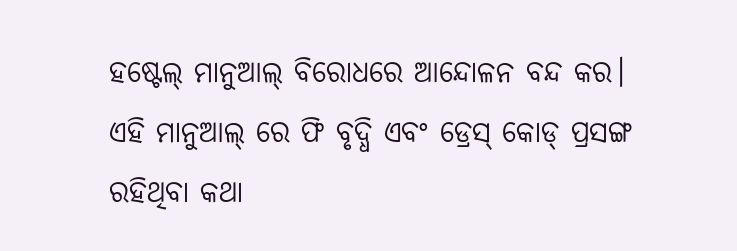ହଷ୍ଟେଲ୍ ମାନୁଆଲ୍ ବିରୋଧରେ ଆନ୍ଦୋଳନ ବନ୍ଦ କର। ଏହି ମାନୁଆଲ୍ ରେ ଫି ବୃଦ୍ଧି ଏବଂ ଡ୍ରେସ୍ କୋଡ୍ ପ୍ରସଙ୍ଗ ରହିଥିବା କଥା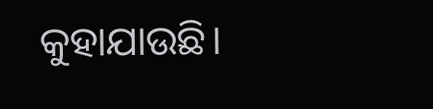କୁହାଯାଉଛି।